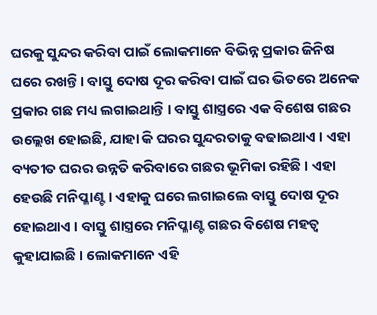ଘରକୁ ସୁନ୍ଦର କରିବା ପାଇଁ ଲୋକମାନେ ବିଭିନ୍ନ ପ୍ରକାର ଜିନିଷ ଘରେ ରଖନ୍ତି । ବାସ୍ତୁ ଦୋଷ ଦୂର କରିବା ପାଇଁ ଘର ଭିତରେ ଅନେକ ପ୍ରକାର ଗଛ ମଧ୍ୟ ଲଗାଇଥାନ୍ତି । ବାସ୍ତୁ ଶାସ୍ତ୍ରରେ ଏକ ବିଶେଷ ଗଛର ଉଲ୍ଲେଖ ହୋଇଛି, ଯାହା କି ଘରର ସୁନ୍ଦରତାକୁ ବଢାଇଥାଏ । ଏହା ବ୍ୟତୀତ ଘରର ଉନ୍ନତି କରିବାରେ ଗଛର ଭୂମିକା ରହିଛି । ଏହା ହେଉଛି ମନିପ୍ଳାଣ୍ଟ । ଏହାକୁ ଘରେ ଲଗାଇଲେ ବାସ୍ତୁ ଦୋଷ ଦୂର ହୋଇଥାଏ । ବାସ୍ତୁ ଶାସ୍ତ୍ରରେ ମନିପ୍ଳାଣ୍ଟ ଗଛର ବିଶେଷ ମହତ୍ଵ କୁହାଯାଇଛି । ଲୋକମାନେ ଏହି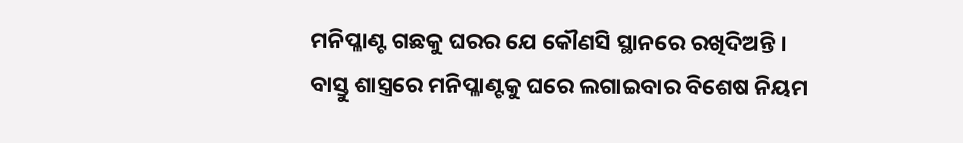ମନିପ୍ଳାଣ୍ଟ ଗଛକୁ ଘରର ଯେ କୌଣସି ସ୍ଥାନରେ ରଖିଦିଅନ୍ତି ।
ବାସ୍ତୁ ଶାସ୍ତ୍ରରେ ମନିପ୍ଳାଣ୍ଟକୁ ଘରେ ଲଗାଇବାର ବିଶେଷ ନିୟମ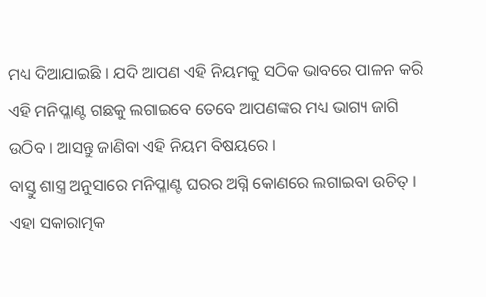ମଧ୍ୟ ଦିଆଯାଇଛି । ଯଦି ଆପଣ ଏହି ନିୟମକୁ ସଠିକ ଭାବରେ ପାଳନ କରି ଏହି ମନିପ୍ଳାଣ୍ଟ ଗଛକୁ ଲଗାଇବେ ତେବେ ଆପଣଙ୍କର ମଧ୍ୟ ଭାଗ୍ୟ ଜାଗି ଉଠିବ । ଆସନ୍ତୁ ଜାଣିବା ଏହି ନିୟମ ବିଷୟରେ ।
ବାସ୍ତୁ ଶାସ୍ତ୍ର ଅନୁସାରେ ମନିପ୍ଳାଣ୍ଟ ଘରର ଅଗ୍ନି କୋଣରେ ଲଗାଇବା ଉଚିତ୍ । ଏହା ସକାରାତ୍ମକ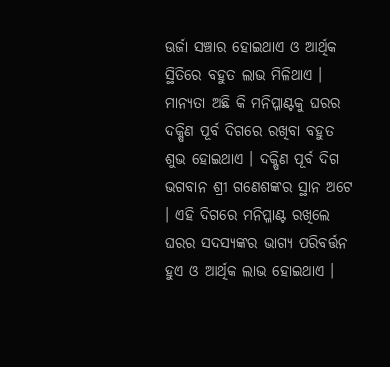ଊର୍ଜା ସଞ୍ଚାର ହୋଇଥାଏ ଓ ଆର୍ଥିକ ସ୍ଥିତିରେ ବହୁତ ଲାଭ ମିଳିଥାଏ । ମାନ୍ୟତା ଅଛି କି ମନିପ୍ଳାଣ୍ଟକୁ ଘରର ଦକ୍ଷିଣ ପୂର୍ବ ଦିଗରେ ରଖିବା ବହୁତ ଶୁଭ ହୋଇଥାଏ । ଦକ୍ଷିଣ ପୂର୍ବ ଦିଗ ଭଗବାନ ଶ୍ରୀ ଗଣେଶଙ୍କର ସ୍ଥାନ ଅଟେ । ଏହି ଦିଗରେ ମନିପ୍ଳାଣ୍ଟ ରଖିଲେ ଘରର ସଦସ୍ୟଙ୍କର ଭାଗ୍ୟ ପରିବର୍ତ୍ତନ ହୁଏ ଓ ଆର୍ଥିକ ଲାଭ ହୋଇଥାଏ ।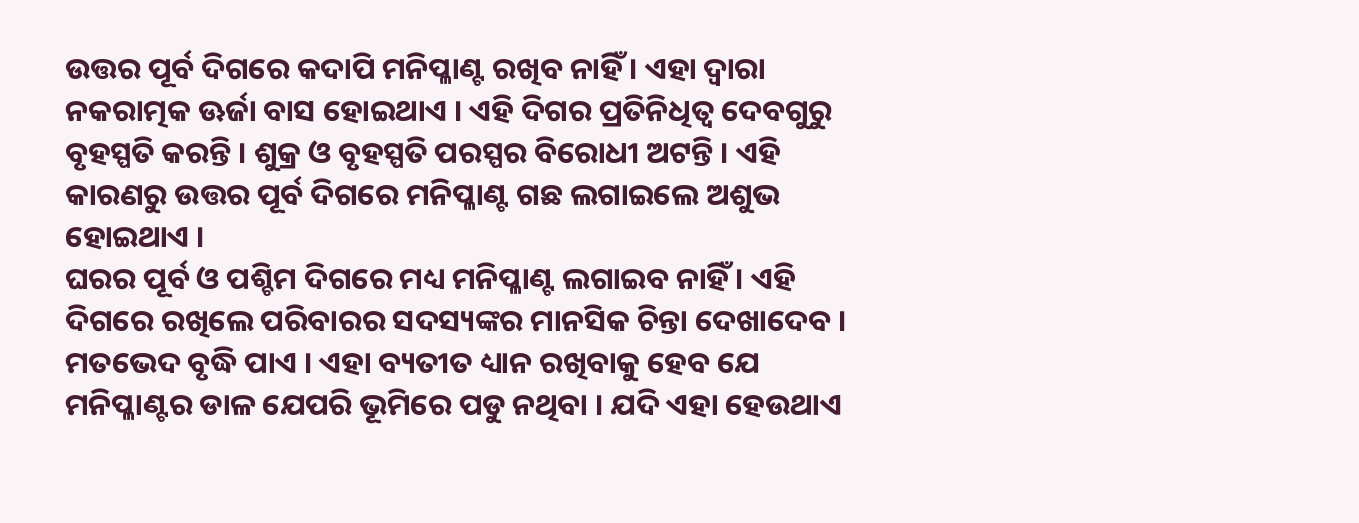ଉତ୍ତର ପୂର୍ବ ଦିଗରେ କଦାପି ମନିପ୍ଳାଣ୍ଟ ରଖିବ ନାହିଁ । ଏହା ଦ୍ଵାରା ନକରାତ୍ମକ ଊର୍ଜା ବାସ ହୋଇଥାଏ । ଏହି ଦିଗର ପ୍ରତିନିଧିତ୍ଵ ଦେବଗୁରୁ ବୃହସ୍ପତି କରନ୍ତି । ଶୁକ୍ର ଓ ବୃହସ୍ପତି ପରସ୍ପର ବିରୋଧୀ ଅଟନ୍ତି । ଏହି କାରଣରୁ ଉତ୍ତର ପୂର୍ବ ଦିଗରେ ମନିପ୍ଳାଣ୍ଟ ଗଛ ଲଗାଇଲେ ଅଶୁଭ ହୋଇଥାଏ ।
ଘରର ପୂର୍ବ ଓ ପଶ୍ଚିମ ଦିଗରେ ମଧ୍ୟ ମନିପ୍ଳାଣ୍ଟ ଲଗାଇବ ନାହିଁ । ଏହି ଦିଗରେ ରଖିଲେ ପରିବାରର ସଦସ୍ୟଙ୍କର ମାନସିକ ଚିନ୍ତା ଦେଖାଦେବ । ମତଭେଦ ବୃଦ୍ଧି ପାଏ । ଏହା ବ୍ୟତୀତ ଧ୍ୟାନ ରଖିବାକୁ ହେବ ଯେ ମନିପ୍ଳାଣ୍ଟର ଡାଳ ଯେପରି ଭୂମିରେ ପଡୁ ନଥିବା । ଯଦି ଏହା ହେଉଥାଏ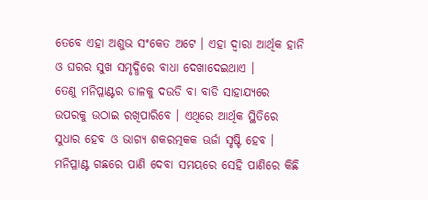ତେବେ ଏହା ଅଶୁଭ ସଂକେତ ଅଟେ । ଏହା ଦ୍ଵାରା ଆର୍ଥିକ ହାନି ଓ ଘରର ସୁଖ ସମୃଦ୍ଧିରେ ବାଧା ଦେଖାଦେଇଥାଏ ।
ତେଣୁ ମନିପ୍ଳାଣ୍ଟର ଡାଳକୁ ଦଉଡି ବା ବାଡି ସାହାଯ୍ୟରେ ଉପରକୁ ଉଠାଇ ରଖିପାରିବେ । ଏଥିରେ ଆର୍ଥିକ ସ୍ଥିତିରେ ସୁଧାର ହେବ ଓ ଭାଗ୍ୟ ଶକରତ୍ମକକ ଊର୍ଜା ସୃଷ୍ଟି ହେବ । ମନିପ୍ଳାଣ୍ଟ ଗଛରେ ପାଣି ଦେବା ସମୟରେ ସେହି ପାଣିରେ କିଛି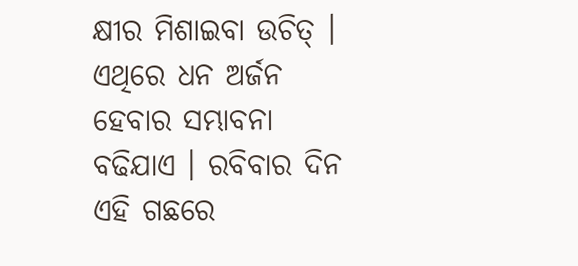କ୍ଷୀର ମିଶାଇବା ଉଚିତ୍ । ଏଥିରେ ଧନ ଅର୍ଜନ ହେବାର ସମ୍ଭାବନା ବଢିଯାଏ । ରବିବାର ଦିନ ଏହି ଗଛରେ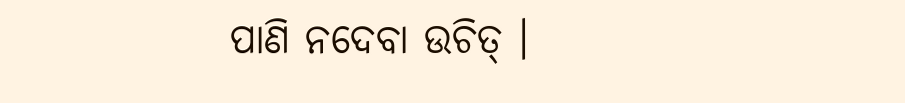ପାଣି ନଦେବା ଉଚିତ୍ ।